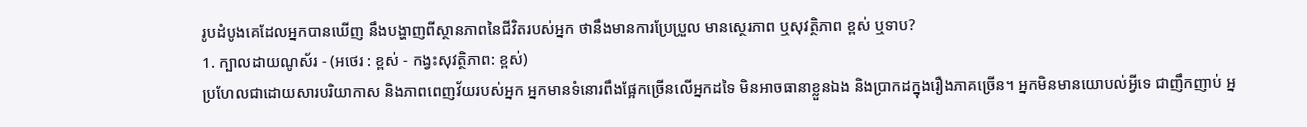រូបដំបូងគេដែលអ្នកបានឃើញ នឹងបង្ហាញពីស្ថានភាពនៃជីវិតរបស់អ្នក ថានឹងមានការប្រែប្រួល មានស្ថេរភាព ឬសុវត្ថិភាព ខ្ពស់ ឬទាប?
1. ក្បាលដាយណូស័រ - (អថេរ : ខ្ពស់ - កង្វះសុវត្ថិភាព: ខ្ពស់)
ប្រហែលជាដោយសារបរិយាកាស និងភាពពេញវ័យរបស់អ្នក អ្នកមានទំនោរពឹងផ្អែកច្រើនលើអ្នកដទៃ មិនអាចធានាខ្លួនឯង និងប្រាកដក្នុងរឿងភាគច្រើន។ អ្នកមិនមានយោបល់អ្វីទេ ជាញឹកញាប់ អ្ន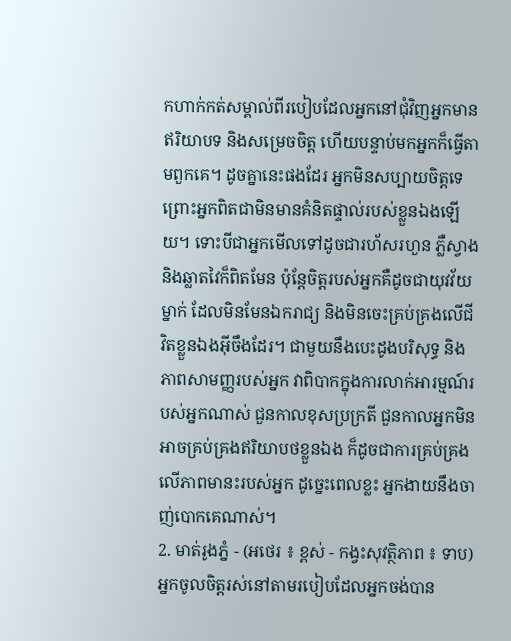កហាក់កត់សម្គាល់ពីរបៀបដែលអ្នកនៅជុំវិញអ្នកមានឥរិយាបទ និងសម្រេចចិត្ត ហើយបន្ទាប់មកអ្នកក៏ធ្វើតាមពួកគេ។ ដូចគ្នានេះផងដែរ អ្នកមិនសប្បាយចិត្តទេ ព្រោះអ្នកពិតជាមិនមានគំនិតផ្ទាល់របស់ខ្លួនឯងឡើយ។ ទោះបីជាអ្នកមើលទៅដូចជារហ័សរហួន ភ្លឺស្វាង និងឆ្លាតវៃក៏ពិតមែន ប៉ុន្តែចិត្តរបស់អ្នកគឺដូចជាយុវវ័យម្នាក់ ដែលមិនមែនឯករាជ្យ និងមិនចេះគ្រប់គ្រងលើជីវិតខ្លួនឯងអ៊ីចឹងដែរ។ ជាមួយនឹងបេះដូងបរិសុទ្ធ និងភាពសាមញ្ញរបស់អ្នក វាពិបាកក្នុងការលាក់អារម្មណ៍របស់អ្នកណាស់ ជួនកាលខុសប្រក្រតី ជួនកាលអ្នកមិនអាចគ្រប់គ្រងឥរិយាបថខ្លួនឯង ក៏ដូចជាការគ្រប់គ្រងលើភាពមានះរបស់អ្នក ដូច្នេះពេលខ្លះ អ្នកងាយនឹងចាញ់បោកគេណាស់។
2. មាត់រូងភ្នំ - (អថេរ ៖ ខ្ពស់ - កង្វះសុវត្ថិភាព ៖ ទាប)
អ្នកចូលចិត្តរស់នៅតាមរបៀបដែលអ្នកចង់បាន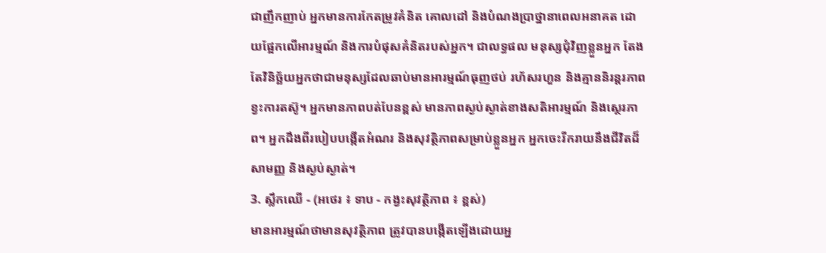ជាញឹកញាប់ អ្នកមានការកែតម្រូវគំនិត គោលដៅ និងបំណងប្រាថ្នានាពេលអនាគត ដោយផ្អែកលើអារម្មណ៍ និងការបំផុសគំនិតរបស់អ្នក។ ជាលទ្ធផល មនុស្សជុំវិញខ្លួនអ្នក តែងតែវិនិច្ឆ័យអ្នកថាជាមនុស្សដែលឆាប់មានអារម្មណ៍ធុញថប់ រហ័សរហួន និងគ្មាននិរន្តរភាព ខ្វះការតស៊ូ។ អ្នកមានភាពបត់បែនខ្ពស់ មានភាពស្ងប់ស្ងាត់ខាងសតិអារម្មណ៍ និងស្ថេរភាព។ អ្នកដឹងពីរបៀបបង្កើតអំណរ និងសុវត្ថិភាពសម្រាប់ខ្លួនអ្នក អ្នកចេះរីករាយនឹងជីវិតដ៏សាមញ្ញ និងស្ងប់ស្ងាត់។
3. ស្លឹកឈើ - (អថេរ ៖ ទាប - កង្វះសុវត្ថិភាព ៖ ខ្ពស់)
មានអារម្មណ៍ថាមានសុវត្ថិភាព ត្រូវបានបង្កើតឡើងដោយអ្ន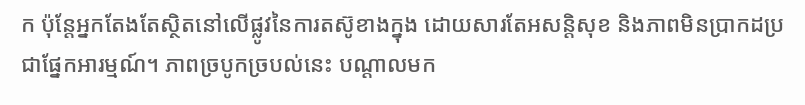ក ប៉ុន្តែអ្នកតែងតែស្ថិតនៅលើផ្លូវនៃការតស៊ូខាងក្នុង ដោយសារតែអសន្តិសុខ និងភាពមិនប្រាកដប្រជាផ្នែកអារម្មណ៍។ ភាពច្របូកច្របល់នេះ បណ្តាលមក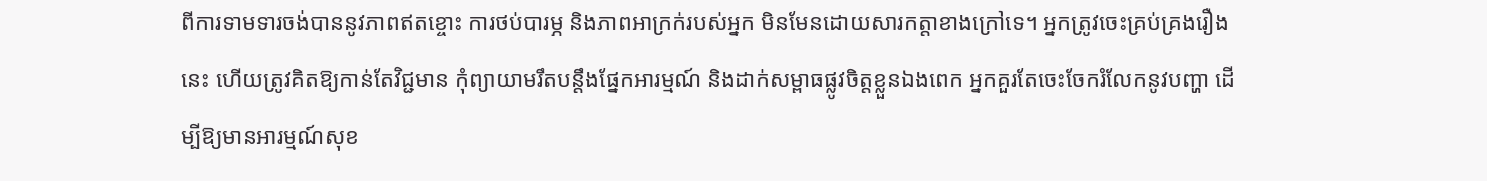ពីការទាមទារចង់បាននូវភាពឥតខ្ចោះ ការថប់បារម្ភ និងភាពអាក្រក់របស់អ្នក មិនមែនដោយសារកត្តាខាងក្រៅទេ។ អ្នកត្រូវចេះគ្រប់គ្រងរឿងនេះ ហើយត្រូវគិតឱ្យកាន់តែវិជ្ជមាន កុំព្យាយាមរឹតបន្តឹងផ្នែកអារម្មណ៍ និងដាក់សម្ពាធផ្លូវចិត្តខ្លួនឯងពេក អ្នកគួរតែចេះចែករំលែកនូវបញ្ហា ដើម្បីឱ្យមានអារម្មណ៍សុខ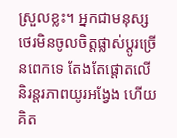ស្រួលខ្លះ។ អ្នកជាមនុស្សថេរមិនចូលចិត្តផ្លាស់ប្តូរច្រើនពេកទេ តែងតែផ្តោតលើនិរន្តរភាពយូរអង្វែង ហើយគិត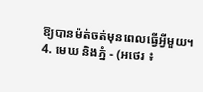ឱ្យបានម៉ត់ចត់មុនពេលធ្វើអ្វីមួយ។
4. មេឃ និងភ្នំ - (អថេរ ៖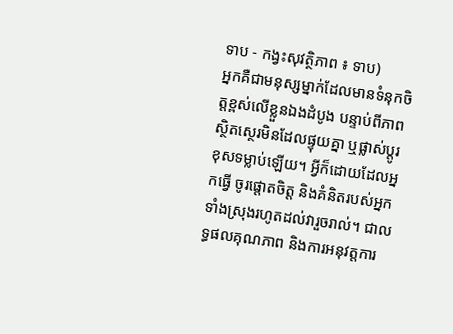ទាប - កង្វះសុវត្ថិភាព ៖ ទាប)
អ្នកគឺជាមនុស្សម្នាក់ដែលមានទំនុកចិត្តខ្ពស់លើខ្លួនឯងដំបូង បន្ទាប់ពីភាពស្ថិតស្ថេរមិនដែលផ្ទុយគ្នា ឬផ្លាស់ប្តូរខុសទម្លាប់ឡើយ។ អ្វីក៏ដោយដែលអ្នកធ្វើ ចូរផ្តោតចិត្ត និងគំនិតរបស់អ្នកទាំងស្រុងរហូតដល់វារួចរាល់។ ជាលទ្ធផលគុណភាព និងការអនុវត្តការ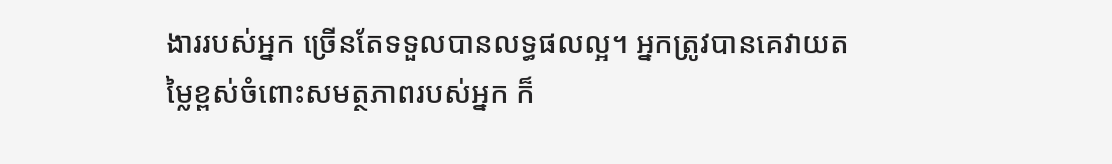ងាររបស់អ្នក ច្រើនតែទទួលបានលទ្ធផលល្អ។ អ្នកត្រូវបានគេវាយតម្លៃខ្ពស់ចំពោះសមត្ថភាពរបស់អ្នក ក៏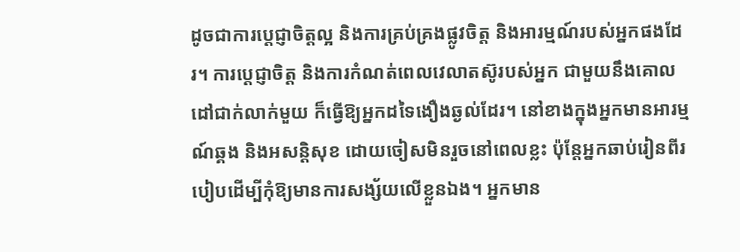ដូចជាការប្តេជ្ញាចិត្តល្អ និងការគ្រប់គ្រងផ្លូវចិត្ត និងអារម្មណ៍របស់អ្នកផងដែរ។ ការប្តេជ្ញាចិត្ត និងការកំណត់ពេលវេលាតស៊ូរបស់អ្នក ជាមួយនឹងគោលដៅជាក់លាក់មួយ ក៏ធ្វើឱ្យអ្នកដទៃងឿងឆ្ងល់ដែរ។ នៅខាងក្នុងអ្នកមានអារម្មណ៍ឆ្គង និងអសន្តិសុខ ដោយចៀសមិនរួចនៅពេលខ្លះ ប៉ុន្តែអ្នកឆាប់រៀនពីរបៀបដើម្បីកុំឱ្យមានការសង្ស័យលើខ្លួនឯង។ អ្នកមាន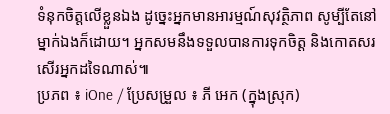ទំនុកចិត្តលើខ្លួនឯង ដូច្នេះអ្នកមានអារម្មណ៍សុវត្ថិភាព សូម្បីតែនៅម្នាក់ឯងក៏ដោយ។ អ្នកសមនឹងទទួលបានការទុកចិត្ត និងកោតសរសើរអ្នកដទៃណាស់៕
ប្រភព ៖ iOne / ប្រែសម្រួល ៖ ភី អេក (ក្នុងស្រុក)